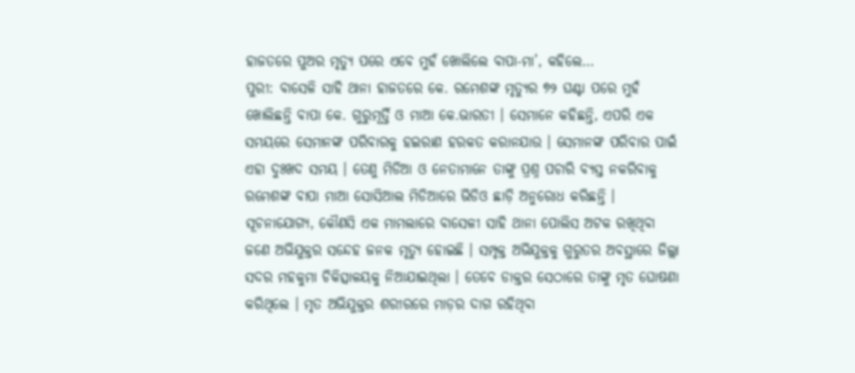ହାଜତରେ ପୁଅର ମୃତ୍ୟୁ ପରେ ଏବେ ମୁହଁ ଖୋଲିଲେ ବାପା-ମା’, କହିଲେ…
ପୁରୀ: ବାସେଳି ସାହି ଥାନା ହାଜତରେ କେ. ରମେଶଙ୍କ ମୃତ୍ୟୁର ୭୨ ଘଣ୍ଟା ପରେ ମୁହଁ ଖୋଲିଛନ୍ତି ବାପା କେ. ଗୁରୁମୂର୍ତ୍ତି ଓ ମାଆ କେ.ଭାରତୀ । ସେମାନେ କହିଛନ୍ତି, ଏପରି ଏକ ସମୟରେ ସେମାନଙ୍କ ପରିବାରକୁ ହଇରାଣ ହରକତ କରାନଯାଉ । ସେମାନଙ୍କ ପରିବାର ପାଇଁ ଏହା ଦୁଃଖଦ ସମୟ । ତେଣୁ ମିଡିଆ ଓ ନେତାମାନେ ତାଙ୍କୁ ପ୍ରଶ୍ନ ପଚାରି ବ୍ୟସ୍ତ ନକରିବାକୁ ରମେଶଙ୍କ ବାପା ମାଆ ସୋସିଆଲ ମିଡିଆରେ ଭିଡିଓ ଛାଡ଼ି ଅନୁରୋଧ କରିଛନ୍ତି ।
ସୂଚନାଯୋଗ୍ୟ, କୌଣସି ଏକ ମାମଲାରେ ବାସେଳୀ ସାହି ଥାନା ପୋଲିସ ଅଟକ ରଖିଥିବା ଜଣେ ଅଭିଯୁକ୍ତର ସନ୍ଦେହ ଜନକ ମୃତ୍ୟୁ ହୋଇଛି । ସମ୍ପୃକ୍ତ ଅଭିଯୁକ୍ତକୁ ଗୁରୁତର ଅବସ୍ଥାରେ ଜିଲ୍ଲା ସଦର ମହକୁମା ଚିକିତ୍ସାଳୟକୁ ନିଆଯାଇଥିଲା । ତେବେ ଡାକ୍ତର ସେଠାରେ ତାଙ୍କୁ ମୃତ ଘୋଷଣା କରିଥିଲେ । ମୃତ ଅଭିଯୁକ୍ତର ଶରୀରରେ ମାଡ଼ର ଦାଗ ରହିଥିବା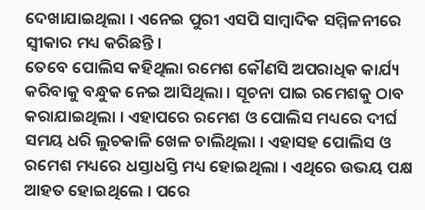ଦେଖାଯାଇଥିଲା । ଏନେଇ ପୁରୀ ଏସପି ସାମ୍ବାଦିକ ସମ୍ମିଳନୀରେ ସ୍ୱୀକାର ମଧ୍ୟ କରିଛନ୍ତି ।
ତେବେ ପୋଲିସ କହିଥିଲା ରମେଶ କୌଣସି ଅପରାଧିକ କାର୍ଯ୍ୟ କରିବାକୁ ବନ୍ଧୁକ ନେଇ ଆସିଥିଲା । ସୂଚନା ପାଇ ରମେଶକୁ ଠାବ କରାଯାଇଥିଲା । ଏହାପରେ ରମେଶ ଓ ପୋଲିସ ମଧ୍ୟରେ ଦୀର୍ଘ ସମୟ ଧରି ଲୁଚକାଳି ଖେଳ ଚାଲିଥିଲା । ଏହାସହ ପୋଲିସ ଓ ରମେଶ ମଧ୍ୟରେ ଧସ୍ତାଧସ୍ତି ମଧ୍ୟ ହୋଇଥିଲା । ଏଥିରେ ଉଭୟ ପକ୍ଷ ଆହତ ହୋଇଥିଲେ । ପରେ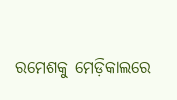ରମେଶକୁ ମେଡ଼ିକାଲରେ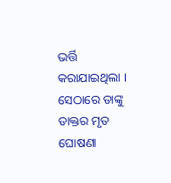ଭର୍ତ୍ତି କରାଯାଇଥିଲା । ସେଠାରେ ତାଙ୍କୁ ଡାକ୍ତର ମୃତ ଘୋଷଣା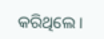କରିଥିଲେ ।